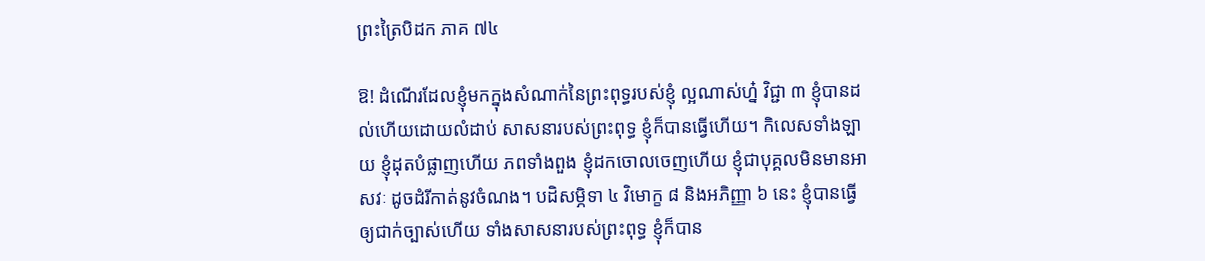ព្រះត្រៃបិដក ភាគ ៧៤

ឱ! ដំណើរដែលខ្ញុំមកក្នុងសំណាក់នៃព្រះពុទ្ធរបស់ខ្ញុំ ល្អណាស់ហ្ន៎ វិជ្ជា ៣ ខ្ញុំបានដល់ហើយដោយលំដាប់ សាសនារបស់ព្រះពុទ្ធ ខ្ញុំក៏បានធ្វើហើយ។ កិលេសទាំងឡាយ ខ្ញុំដុតបំផ្លាញហើយ ភពទាំងពួង ខ្ញុំដកចោលចេញហើយ ខ្ញុំជាបុគ្គលមិនមានអាសវៈ ដូចដំរីកាត់នូវចំណង។ បដិសម្ភិទា ៤ វិមោក្ខ ៨ និងអភិញ្ញា ៦ នេះ ខ្ញុំបានធ្វើឲ្យជាក់ច្បាស់ហើយ ទាំងសាសនារបស់ព្រះពុទ្ធ ខ្ញុំក៏បាន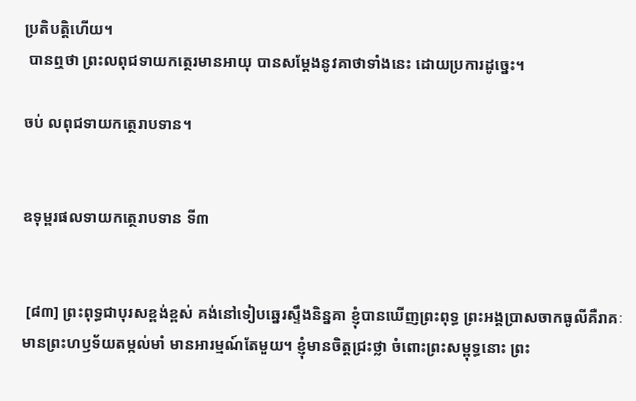ប្រតិបត្តិហើយ។
 បានឮថា ព្រះលពុជទាយកត្ថេរមានអាយុ បានសម្តែងនូវគាថាទាំងនេះ ដោយប្រការដូច្នេះ។

ចប់ លពុជទាយកត្ថេរាបទាន។


ឧទុម្ពរផលទាយកត្ថេរាបទាន ទី៣


 [៨៣] ព្រះពុទ្ធជាបុរសខ្ពង់ខ្ពស់ គង់នៅទៀបឆ្នេរស្ទឹងនិន្នគា ខ្ញុំបានឃើញព្រះពុទ្ធ ព្រះអង្គប្រាសចាកធូលីគឺរាគៈ មានព្រះហឫទ័យតម្កល់មាំ មានអារម្មណ៍តែមួយ។ ខ្ញុំមានចិត្តជ្រះថ្លា ចំពោះព្រះសម្ពុទ្ធនោះ ព្រះ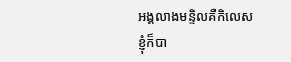អង្គលាងមន្ទិលគឺកិលេស ខ្ញុំក៏បា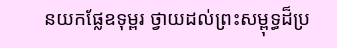នយកផ្លែឧទុម្ពរ ថ្វាយដល់ព្រះសម្ពុទ្ធដ៏ប្រ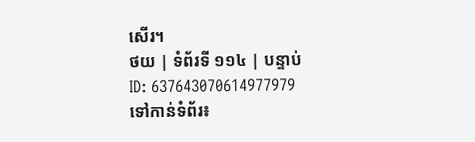សើរ។
ថយ | ទំព័រទី ១១៤ | បន្ទាប់
ID: 637643070614977979
ទៅកាន់ទំព័រ៖